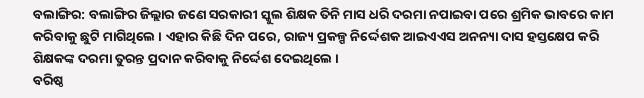ବଲାଙ୍ଗିର: ବଲାଙ୍ଗିର ଜିଲ୍ଲାର ଜଣେ ସରକାରୀ ସ୍କୁଲ ଶିକ୍ଷକ ତିନି ମାସ ଧରି ଦରମା ନପାଇବା ପରେ ଶ୍ରମିକ ଭାବରେ କାମ କରିବାକୁ ଛୁଟି ମାଗିଥିଲେ । ଏହାର କିଛି ଦିନ ପରେ, ରାଜ୍ୟ ପ୍ରକଳ୍ପ ନିର୍ଦ୍ଦେଶକ ଆଇଏଏସ ଅନନ୍ୟା ଦାସ ହସ୍ତକ୍ଷେପ କରି ଶିକ୍ଷକଙ୍କ ଦରମା ତୁରନ୍ତ ପ୍ରଦାନ କରିବାକୁ ନିର୍ଦ୍ଦେଶ ଦେଇଥିଲେ ।
ବରିଷ୍ଠ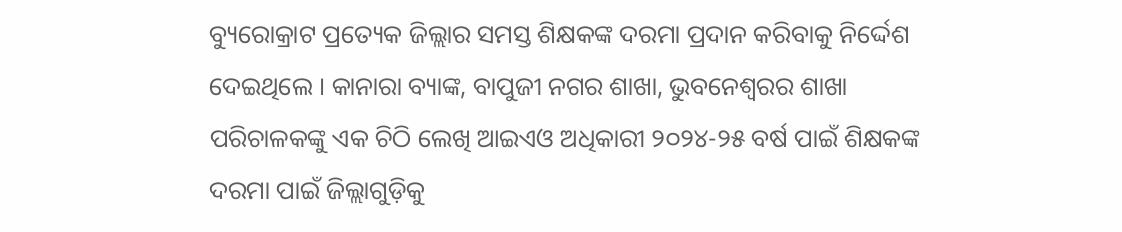ବ୍ୟୁରୋକ୍ରାଟ ପ୍ରତ୍ୟେକ ଜିଲ୍ଲାର ସମସ୍ତ ଶିକ୍ଷକଙ୍କ ଦରମା ପ୍ରଦାନ କରିବାକୁ ନିର୍ଦ୍ଦେଶ ଦେଇଥିଲେ । କାନାରା ବ୍ୟାଙ୍କ, ବାପୁଜୀ ନଗର ଶାଖା, ଭୁବନେଶ୍ୱରର ଶାଖା ପରିଚାଳକଙ୍କୁ ଏକ ଚିଠି ଲେଖି ଆଇଏଓ ଅଧିକାରୀ ୨୦୨୪-୨୫ ବର୍ଷ ପାଇଁ ଶିକ୍ଷକଙ୍କ ଦରମା ପାଇଁ ଜିଲ୍ଲାଗୁଡ଼ିକୁ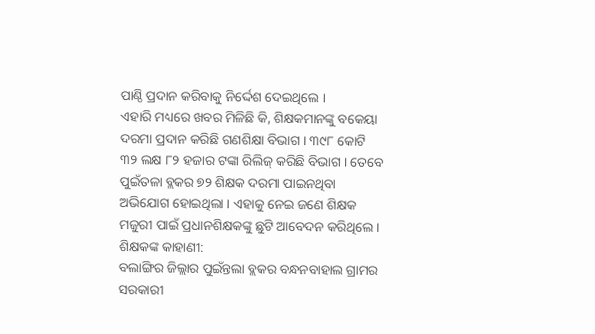ପାଣ୍ଠି ପ୍ରଦାନ କରିବାକୁ ନିର୍ଦ୍ଦେଶ ଦେଇଥିଲେ ।
ଏହାରି ମଧ୍ୟରେ ଖବର ମିଳିଛି କି, ଶିକ୍ଷକମାନଙ୍କୁ ବକେୟା ଦରମା ପ୍ରଦାନ କରିଛି ଗଣଶିକ୍ଷା ବିଭାଗ । ୩୯୮ କୋଟି ୩୨ ଲକ୍ଷ ୮୨ ହଜାର ଟଙ୍କା ରିଲିଜ୍ କରିଛି ବିଭାଗ । ତେବେ ପୁଇଁତଳା ବ୍ଲକର ୭୨ ଶିକ୍ଷକ ଦରମା ପାଇନଥିବା ଅଭିଯୋଗ ହୋଇଥିଲା । ଏହାକୁ ନେଇ ଜଣେ ଶିକ୍ଷକ ମଜୁରୀ ପାଇଁ ପ୍ରଧାନଶିକ୍ଷକଙ୍କୁ ଛୁଟି ଆବେଦନ କରିଥିଲେ ।
ଶିକ୍ଷକଙ୍କ କାହାଣୀ:
ବଲାଙ୍ଗିର ଜିଲ୍ଲାର ପୁଇଁନ୍ତଲା ବ୍ଲକର ବନ୍ଧନବାହାଲ ଗ୍ରାମର ସରକାରୀ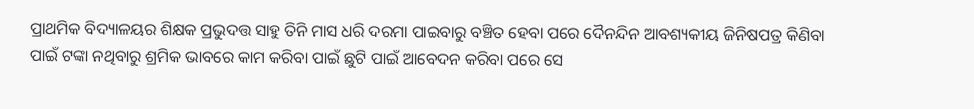ପ୍ରାଥମିକ ବିଦ୍ୟାଳୟର ଶିକ୍ଷକ ପ୍ରଭୁଦତ୍ତ ସାହୁ ତିନି ମାସ ଧରି ଦରମା ପାଇବାରୁ ବଞ୍ଚିତ ହେବା ପରେ ଦୈନନ୍ଦିନ ଆବଶ୍ୟକୀୟ ଜିନିଷପତ୍ର କିଣିବା ପାଇଁ ଟଙ୍କା ନଥିବାରୁ ଶ୍ରମିକ ଭାବରେ କାମ କରିବା ପାଇଁ ଛୁଟି ପାଇଁ ଆବେଦନ କରିବା ପରେ ସେ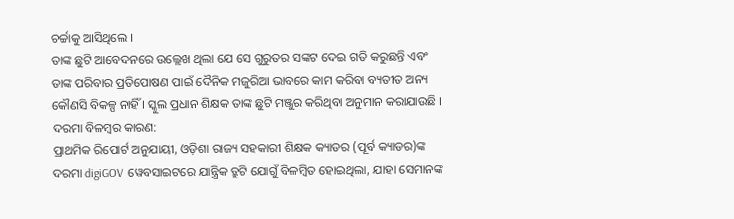ଚର୍ଚ୍ଚାକୁ ଆସିଥିଲେ ।
ତାଙ୍କ ଛୁଟି ଆବେଦନରେ ଉଲ୍ଲେଖ ଥିଲା ଯେ ସେ ଗୁରୁତର ସଙ୍କଟ ଦେଇ ଗତି କରୁଛନ୍ତି ଏବଂ ତାଙ୍କ ପରିବାର ପ୍ରତିପୋଷଣ ପାଇଁ ଦୈନିକ ମଜୁରିଆ ଭାବରେ କାମ କରିବା ବ୍ୟତୀତ ଅନ୍ୟ କୌଣସି ବିକଳ୍ପ ନାହିଁ । ସ୍କୁଲ ପ୍ରଧାନ ଶିକ୍ଷକ ତାଙ୍କ ଛୁଟି ମଞ୍ଜୁର କରିଥିବା ଅନୁମାନ କରାଯାଉଛି ।
ଦରମା ବିଳମ୍ବର କାରଣ:
ପ୍ରାଥମିକ ରିପୋର୍ଟ ଅନୁଯାୟୀ, ଓଡ଼ିଶା ରାଜ୍ୟ ସହକାରୀ ଶିକ୍ଷକ କ୍ୟାଡର (ପୂର୍ବ କ୍ୟାଡର)ଙ୍କ ଦରମା digiGOV ୱେବସାଇଟରେ ଯାନ୍ତ୍ରିକ ତ୍ରୁଟି ଯୋଗୁଁ ବିଳମ୍ବିତ ହୋଇଥିଲା, ଯାହା ସେମାନଙ୍କ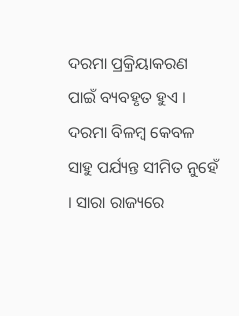ଦରମା ପ୍ରକ୍ରିୟାକରଣ ପାଇଁ ବ୍ୟବହୃତ ହୁଏ । ଦରମା ବିଳମ୍ବ କେବଳ ସାହୁ ପର୍ଯ୍ୟନ୍ତ ସୀମିତ ନୁହେଁ । ସାରା ରାଜ୍ୟରେ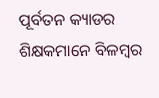ପୂର୍ବତନ କ୍ୟାଡର ଶିକ୍ଷକମାନେ ବିଳମ୍ବର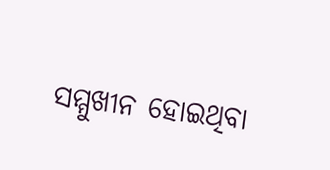ସମ୍ମୁଖୀନ ହୋଇଥିବା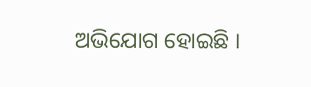ଅଭିଯୋଗ ହୋଇଛି ।